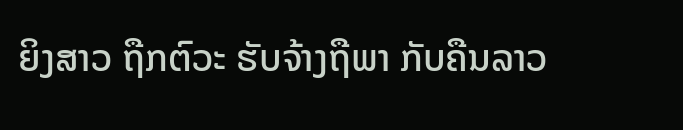ຍິງສາວ ຖືກຕົວະ ຮັບຈ້າງຖືພາ ກັບຄືນລາວ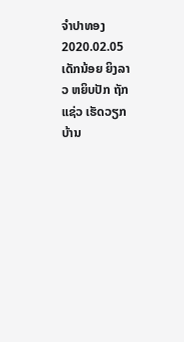ຈໍາປາທອງ
2020.02.05
ເດັກນ້ອຍ ຍິງລາວ ຫຍິບປັກ ຖັກແຊ່ວ ເຮັດວຽກບ້ານ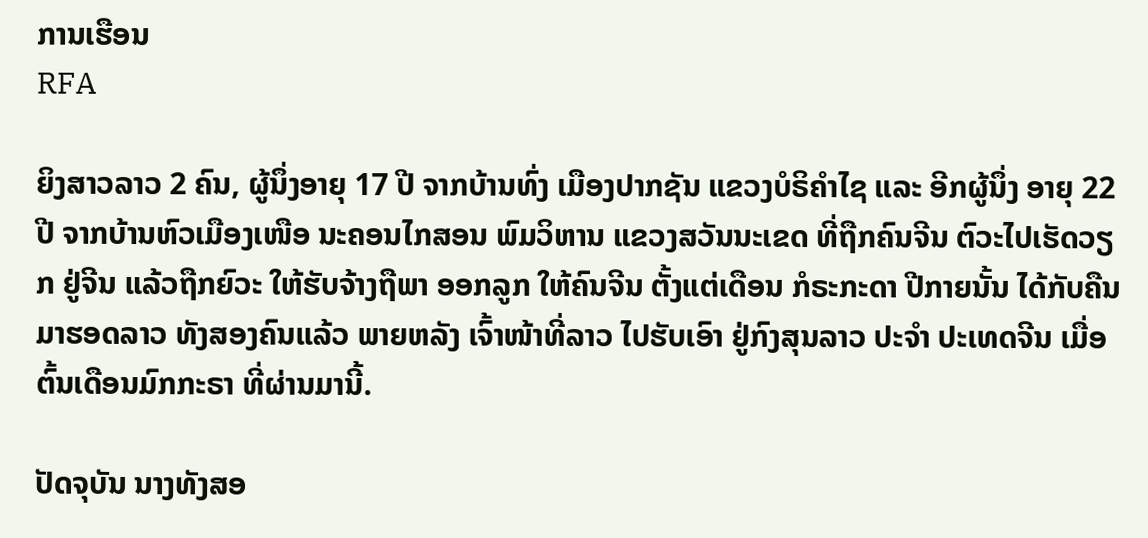ການເຮືອນ
RFA

ຍິງສາວລາວ 2 ຄົນ, ຜູ້ນຶ່ງອາຍຸ 17 ປີ ຈາກບ້ານທົ່ງ ເມືອງປາກຊັນ ແຂວງບໍຣິຄໍາໄຊ ແລະ ອີກຜູ້ນຶ່ງ ອາຍຸ 22 ປີ ຈາກບ້ານຫົວເມືອງເໜືອ ນະຄອນໄກສອນ ພົມວິຫານ ແຂວງສວັນນະເຂດ ທີ່ຖືກຄົນຈີນ ຕົວະໄປເຮັດວຽກ ຢູ່ຈີນ ແລ້ວຖືກຍົວະ ໃຫ້ຮັບຈ້າງຖືພາ ອອກລູກ ໃຫ້ຄົນຈີນ ຕັ້ງແຕ່ເດືອນ ກໍຣະກະດາ ປີກາຍນັ້ນ ໄດ້ກັບຄືນ ມາຮອດລາວ ທັງສອງຄົນແລ້ວ ພາຍຫລັງ ເຈົ້າໜ້າທີ່ລາວ ໄປຮັບເອົາ ຢູ່ກົງສຸນລາວ ປະຈໍາ ປະເທດຈີນ ເມື່ອຕົ້ນເດືອນມົກກະຣາ ທີ່ຜ່ານມານີ້.

ປັດຈຸບັນ ນາງທັງສອ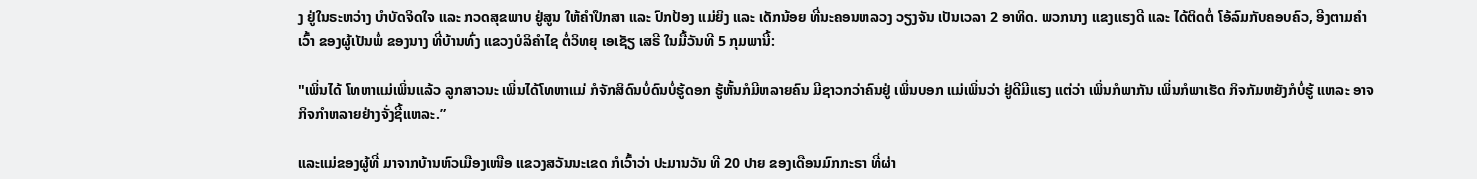ງ ຢູ່ໃນຣະຫວ່າງ ບໍາບັດຈິດໃຈ ແລະ ກວດສຸຂພາບ ຢູ່ສູນ ໃຫ້ຄໍາປຶກສາ ແລະ ປົກປ້ອງ ແມ່ຍິງ ແລະ ເດັກນ້ອຍ ທີ່ນະຄອນຫລວງ ວຽງຈັນ ເປັນເວລາ 2 ອາທິດ. ພວກນາງ ແຂງແຮງດີ ແລະ ໄດ້ຕິດຕໍ່ ໂອ້ລົມກັບຄອບຄົວ, ອີງຕາມຄໍາເວົ້າ ຂອງຜູ້ເປັນພໍ່ ຂອງນາງ ທີ່ບ້ານທົ່ງ ແຂວງບໍລິຄໍາໄຊ ຕໍ່ວິທຍຸ ເອເຊັຽ ເສຣີ ໃນມື້ວັນທີ 5 ກຸມພານີ້:

"ເພິ່ນໄດ້ ໂທຫາແມ່ເພິ່ນແລ້ວ ລູກສາວນະ ເພິ່ນໄດ້ໂທຫາແມ່ ກໍຈັກສິດົນບໍ່ດົນບໍ່ຮູ້ດອກ ຮູ້ຫັ້ນກໍມີຫລາຍຄົນ ມີຊາວກວ່າຄົນຢູ່ ເພິ່ນບອກ ແມ່ເພິ່ນວ່າ ຢູ່ດີມີແຮງ ແຕ່ວ່າ ເພິ່ນກໍພາກັນ ເພິ່ນກໍພາເຮັດ ກິຈກັມຫຍັງກໍບໍ່ຮູ້ ແຫລະ ອາຈກິຈກໍາຫລາຍຢ່າງຈັ່ງຊີ້ແຫລະ.”

ແລະແມ່ຂອງຜູ້ທີ່ ມາຈາກບ້ານຫົວເມືອງເໜືອ ແຂວງສວັນນະເຂດ ກໍເວົ້າວ່າ ປະມານວັນ ທີ 20 ປາຍ ຂອງເດືອນມົກກະຣາ ທີ່ຜ່າ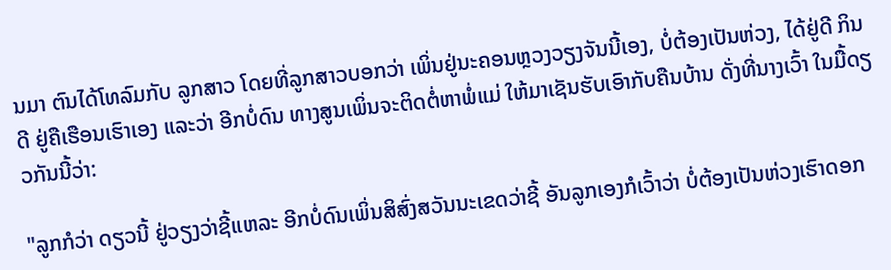ນມາ ຕົນໄດ້ໂທລົມກັບ ລູກສາວ ໂດຍທີ່ລູກສາວບອກວ່າ ເພິ່ນຢູ່ນະຄອນຫຼວງວຽງຈັນນີ້ເອງ, ບໍ່ຕ້ອງເປັນຫ່ວງ, ໄດ້ຢູ່ດີ ກິນດີ ຢູ່ຄືເຮືອນເຮົາເອງ ແລະວ່າ ອີກບໍ່ດົນ ທາງສູນເພິ່ນຈະຕິດຕໍ່ຫາພໍ່ແມ່ ໃຫ້ມາເຊັນຮັບເອົາກັບຄືນບ້ານ ດັ່ງທີ່ນາງເວົ້າ ໃນມື້ດຽວກັນນີ້ວ່າ:

"ລູກກໍວ່າ ດຽວນີ້ ຢູ່ວຽງວ່າຊີ້ແຫລະ ອີກບໍ່ດົນເພິ່ນສິສົ່ງສວັນນະເຂດວ່າຊີ້ ອັນລູກເອງກໍເວົ້າວ່າ ບໍ່ຕ້ອງເປັນຫ່ວງເຮົາດອກ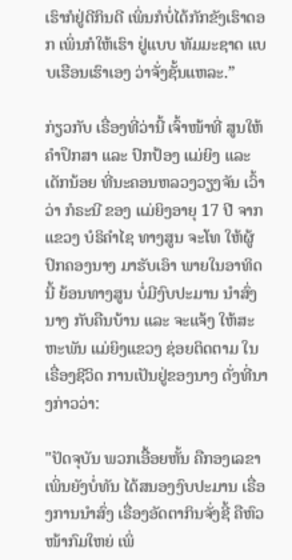ເຮົາກໍຢູ່ດີກິນດີ ເພິ່ນກໍບໍ່ໄດ້ກັກຂັງເຮົາດອກ ເພິ່ນກໍໃຫ້ເຮົາ ຢູ່ແບບ ທັມມະຊາດ ແບບເຮືອນເຮົາເອງ ວ່າຈັ່ງຊັ້ນແຫລະ.”

ກ່ຽວກັບ ເຣື່ອງທີ່ວ່ານີ້ ເຈົ້າໜ້າທີ່ ສູນໃຫ້ຄໍາປຶກສາ ແລະ ປົກປ້ອງ ແມ່ຍິງ ແລະ ເດັກນ້ອຍ ທີ່ນະຄອນຫລວງວຽງຈັນ ເວົ້າວ່າ ກໍຣະນີ ຂອງ ແມ່ຍິງອາຍຸ 17 ປີ ຈາກແຂວງ ບໍຣິຄໍາໄຊ ທາງສູນ ຈະໂທ ໃຫ້ຜູ້ປົກຄອງນາງ ມາຮັບເອົາ ພາຍໃນອາທິດນີ້ ຍ້ອນທາງສູນ ບໍ່ມີງົບປະມານ ນໍາສົ່ງນາງ ກັບຄືນບ້ານ ແລະ ຈະແຈ້ງ ໃຫ້ສະຫະພັນ ແມ່ຍິງແຂວງ ຊ່ອຍຕິດຕາມ ໃນເຣື່ອງຊີວິດ ການເປັນຢູ່ຂອງນາງ ດັ່ງທີ່ນາງກ່າວວ່າ:

"ປັດຈຸບັນ ພວກເອື້ອຍຫັ້ນ ຄືກອງເລຂາ ເພິ່ນຍັງບໍ່ທັນ ໄດ້ສນອງງົບປະມານ ເຣື່ອງການນໍາສົ່ງ ເຣື່ອງອັດຕາກິນຈັ່ງຊີ້ ຄືຫົວໜ້າກົມໃຫຍ່ ເພິ່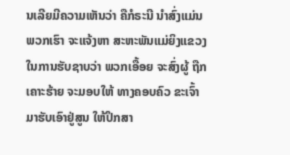ນເລີຍມີຄວາມເຫັນວ່າ ຄືກໍຣະນີ ນໍາສົ່ງແມ່ນພວກເຮົາ ຈະແຈ້ງຫາ ສະຫະພັນແມ່ຍິງແຂວງ ໃນການຮັບຊາບວ່າ ພວກເອື້ອຍ ຈະສົ່ງຜູ້ ຖືກເຄາະຮ້າຍ ຈະມອບໃຫ້ ທາງຄອບຄົວ ຂະເຈົ້າ ມາຮັບເອົາຢູ່ສູນ ໃຫ້ປຶກສາ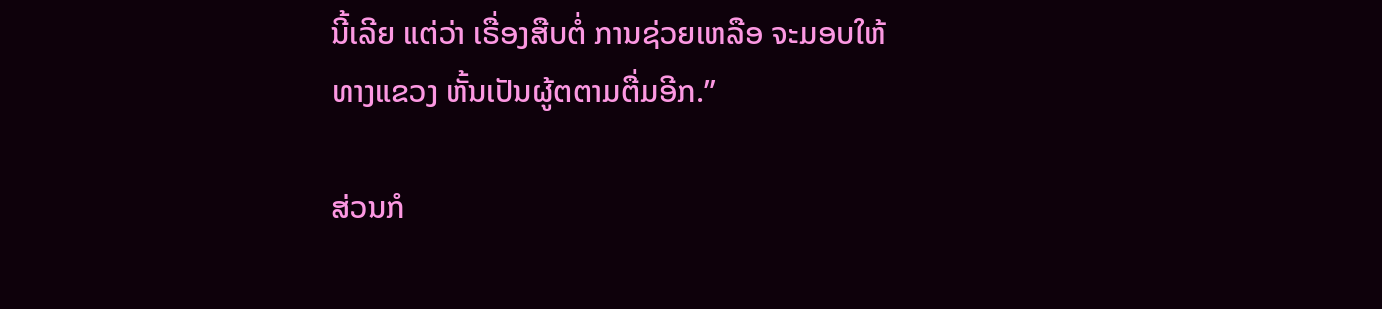ນີ້ເລີຍ ແຕ່ວ່າ ເຣື່ອງສືບຕໍ່ ການຊ່ວຍເຫລືອ ຈະມອບໃຫ້ທາງແຂວງ ຫັ້ນເປັນຜູ້ຕຕາມຕື່ມອີກ.”

ສ່ວນກໍ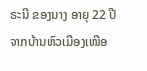ຣະນີ ຂອງນາງ ອາຍຸ 22 ປີ ຈາກບ້ານຫົວເມືອງເໜືອ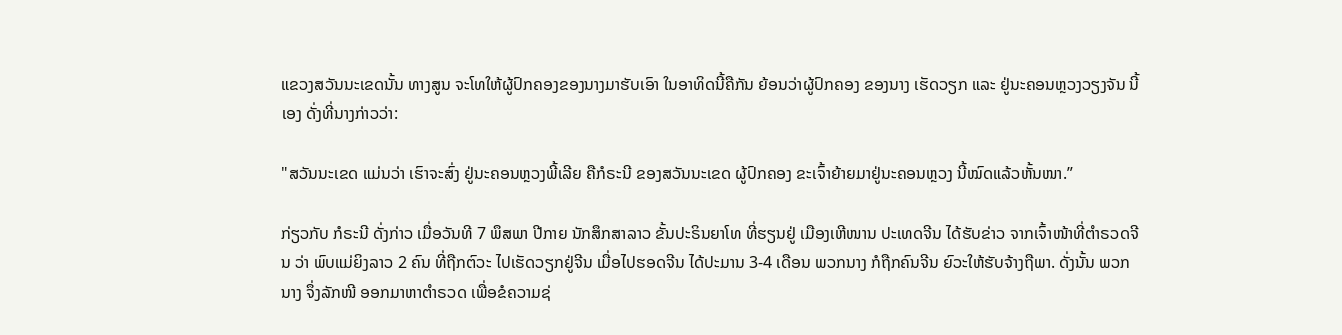ແຂວງສວັນນະເຂດນັ້ນ ທາງສູນ ຈະໂທໃຫ້ຜູ້ປົກຄອງຂອງນາງມາຮັບເອົາ ໃນອາທິດນີ້ຄືກັນ ຍ້ອນວ່າຜູ້ປົກຄອງ ຂອງນາງ ເຮັດວຽກ ແລະ ຢູ່ນະຄອນຫຼວງວຽງຈັນ ນີ້ເອງ ດັ່ງທີ່ນາງກ່າວວ່າ:

"ສວັນນະເຂດ ແມ່ນວ່າ ເຮົາຈະສົ່ງ ຢູ່ນະຄອນຫຼວງພີ້ເລີຍ ຄືກໍຣະນີ ຂອງສວັນນະເຂດ ຜູ້ປົກຄອງ ຂະເຈົ້າຍ້າຍມາຢູ່ນະຄອນຫຼວງ ນີ້ໝົດແລ້ວຫັ້ນໜາ.”

ກ່ຽວກັບ ກໍຣະນີ ດັ່ງກ່າວ ເມື່ອວັນທີ 7 ພຶສພາ ປີກາຍ ນັກສຶກສາລາວ ຂັ້ນປະຣິນຍາໂທ ທີ່ຮຽນຢູ່ ເມືອງເຫີໜານ ປະເທດຈີນ ໄດ້ຮັບຂ່າວ ຈາກເຈົ້າໜ້າທີ່ຕໍາຣວດຈີນ ວ່າ ພົບແມ່ຍິງລາວ 2 ຄົນ ທີ່ຖືກຕົວະ ໄປເຮັດວຽກຢູ່ຈີນ ເມື່ອໄປຮອດຈີນ ໄດ້ປະມານ 3-4 ເດືອນ ພວກນາງ ກໍຖືກຄົນຈີນ ຍົວະໃຫ້ຮັບຈ້າງຖືພາ. ດັ່ງນັ້ນ ພວກນາງ ຈຶ່ງລັກໜີ ອອກມາຫາຕໍາຣວດ ເພື່ອຂໍຄວາມຊ່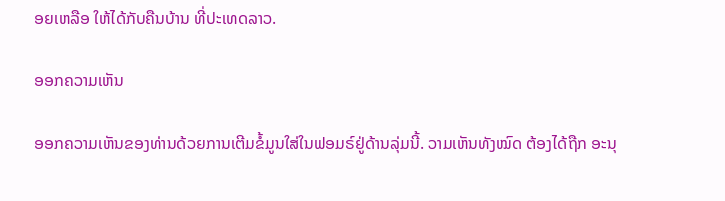ອຍເຫລືອ ໃຫ້ໄດ້ກັບຄືນບ້ານ ທີ່ປະເທດລາວ.

ອອກຄວາມເຫັນ

ອອກຄວາມເຫັນຂອງທ່ານດ້ວຍການເຕີມຂໍ້ມູນໃສ່ໃນຟອມຣ໌ຢູ່ດ້ານລຸ່ມນີ້. ວາມເຫັນທັງໝົດ ຕ້ອງໄດ້ຖືກ ອະນຸ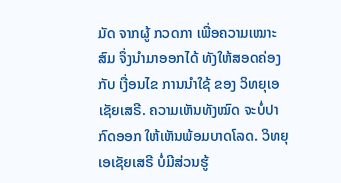ມັດ ຈາກຜູ້ ກວດກາ ເພື່ອຄວາມເໝາະສົມ ຈຶ່ງນໍາມາອອກໄດ້ ທັງໃຫ້ສອດຄ່ອງ ກັບ ເງື່ອນໄຂ ການນຳໃຊ້ ຂອງ ວິທຍຸເອເຊັຍເສຣີ. ຄວາມເຫັນທັງໝົດ ຈະບໍ່ປາກົດອອກ ໃຫ້ເຫັນພ້ອມບາດໂລດ. ວິທຍຸເອເຊັຍເສຣີ ບໍ່ມີສ່ວນຮູ້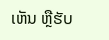ເຫັນ ຫຼືຮັບ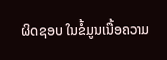ຜິດຊອບ ໃນຂໍ້ມູນເນື້ອຄວາມ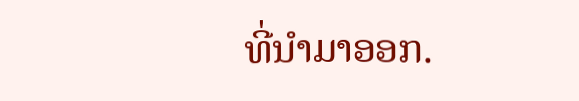ທີ່ນໍາມາອອກ.